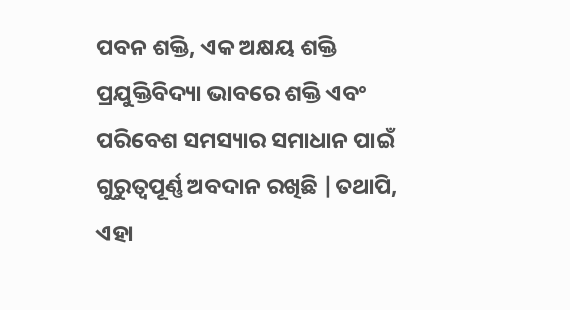ପବନ ଶକ୍ତି, ଏକ ଅକ୍ଷୟ ଶକ୍ତି ପ୍ରଯୁକ୍ତିବିଦ୍ୟା ଭାବରେ ଶକ୍ତି ଏବଂ ପରିବେଶ ସମସ୍ୟାର ସମାଧାନ ପାଇଁ ଗୁରୁତ୍ୱପୂର୍ଣ୍ଣ ଅବଦାନ ରଖିଛି |ତଥାପି, ଏହା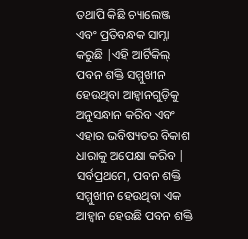ତଥାପି କିଛି ଚ୍ୟାଲେଞ୍ଜ ଏବଂ ପ୍ରତିବନ୍ଧକ ସାମ୍ନା କରୁଛି |ଏହି ଆର୍ଟିକିଲ୍ ପବନ ଶକ୍ତି ସମ୍ମୁଖୀନ ହେଉଥିବା ଆହ୍ୱାନଗୁଡ଼ିକୁ ଅନୁସନ୍ଧାନ କରିବ ଏବଂ ଏହାର ଭବିଷ୍ୟତର ବିକାଶ ଧାରାକୁ ଅପେକ୍ଷା କରିବ |
ସର୍ବପ୍ରଥମେ, ପବନ ଶକ୍ତି ସମ୍ମୁଖୀନ ହେଉଥିବା ଏକ ଆହ୍ୱାନ ହେଉଛି ପବନ ଶକ୍ତି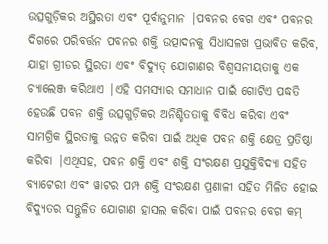ଉତ୍ସଗୁଡ଼ିକର ଅସ୍ଥିରତା ଏବଂ ପୂର୍ବାନୁମାନ |ପବନର ବେଗ ଏବଂ ପବନର ଦିଗରେ ପରିବର୍ତ୍ତନ ପବନର ଶକ୍ତି ଉତ୍ପାଦନକୁ ସିଧାସଳଖ ପ୍ରଭାବିତ କରିବ, ଯାହା ଗ୍ରୀଡର ସ୍ଥିରତା ଏବଂ ବିଦ୍ୟୁତ୍ ଯୋଗାଣର ବିଶ୍ୱସନୀୟତାକୁ ଏକ ଚ୍ୟାଲେଞ୍ଜ କରିଥାଏ |ଏହି ସମସ୍ୟାର ସମାଧାନ ପାଇଁ ଗୋଟିଏ ପଦ୍ଧତି ହେଉଛି ପବନ ଶକ୍ତି ଉତ୍ସଗୁଡ଼ିକର ଅନିଶ୍ଚିତତାକୁ ବିବିଧ କରିବା ଏବଂ ସାମଗ୍ରିକ ସ୍ଥିରତାକୁ ଉନ୍ନତ କରିବା ପାଇଁ ଅଧିକ ପବନ ଶକ୍ତି କ୍ଷେତ୍ର ପ୍ରତିଷ୍ଠା କରିବା |ଏଥିସହ, ପବନ ଶକ୍ତି ଏବଂ ଶକ୍ତି ସଂରକ୍ଷଣ ପ୍ରଯୁକ୍ତିବିଦ୍ୟା ସହିତ ବ୍ୟାଟେରୀ ଏବଂ ୱାଟର ପମ୍ପ ଶକ୍ତି ସଂରକ୍ଷଣ ପ୍ରଣାଳୀ ସହିତ ମିଳିତ ହୋଇ ବିଦ୍ୟୁତର ସନ୍ତୁଳିତ ଯୋଗାଣ ହାସଲ କରିବା ପାଇଁ ପବନର ବେଗ କମ୍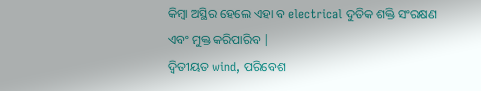କିମ୍ବା ଅସ୍ଥିର ହେଲେ ଏହା ବ electrical ଦୁତିକ ଶକ୍ତି ସଂରକ୍ଷଣ ଏବଂ ମୁକ୍ତ କରିପାରିବ |
ଦ୍ୱିତୀୟତ wind, ପରିବେଶ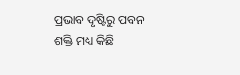ପ୍ରଭାବ ଦୃଷ୍ଟିରୁ ପବନ ଶକ୍ତି ମଧ୍ୟ କିଛି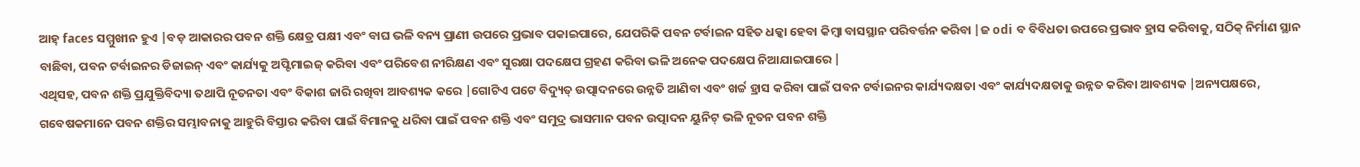ଆହ୍ faces ସମ୍ମୁଖୀନ ହୁଏ |ବଡ଼ ଆକାରର ପବନ ଶକ୍ତି କ୍ଷେତ୍ର ପକ୍ଷୀ ଏବଂ ବାଘ ଭଳି ବନ୍ୟ ପ୍ରାଣୀ ଉପରେ ପ୍ରଭାବ ପକାଇପାରେ, ଯେପରିକି ପବନ ଟର୍ବାଇନ ସହିତ ଧକ୍କା ହେବା କିମ୍ବା ବାସସ୍ଥାନ ପରିବର୍ତ୍ତନ କରିବା |ଜ odi ବ ବିବିଧତା ଉପରେ ପ୍ରଭାବ ହ୍ରାସ କରିବାକୁ, ସଠିକ୍ ନିର୍ମାଣ ସ୍ଥାନ ବାଛିବା, ପବନ ଟର୍ବାଇନର ଡିଜାଇନ୍ ଏବଂ କାର୍ଯ୍ୟକୁ ଅପ୍ଟିମାଇଜ୍ କରିବା ଏବଂ ପରିବେଶ ନୀରିକ୍ଷଣ ଏବଂ ସୁରକ୍ଷା ପଦକ୍ଷେପ ଗ୍ରହଣ କରିବା ଭଳି ଅନେକ ପଦକ୍ଷେପ ନିଆଯାଇପାରେ |
ଏଥିସହ, ପବନ ଶକ୍ତି ପ୍ରଯୁକ୍ତିବିଦ୍ୟା ତଥାପି ନୂତନତା ଏବଂ ବିକାଶ ଜାରି ରଖିବା ଆବଶ୍ୟକ କରେ |ଗୋଟିଏ ପଟେ ବିଦ୍ୟୁତ୍ ଉତ୍ପାଦନରେ ଉନ୍ନତି ଆଣିବା ଏବଂ ଖର୍ଚ୍ଚ ହ୍ରାସ କରିବା ପାଇଁ ପବନ ଟର୍ବାଇନର କାର୍ଯ୍ୟଦକ୍ଷତା ଏବଂ କାର୍ଯ୍ୟଦକ୍ଷତାକୁ ଉନ୍ନତ କରିବା ଆବଶ୍ୟକ |ଅନ୍ୟପକ୍ଷରେ, ଗବେଷକମାନେ ପବନ ଶକ୍ତିର ସମ୍ଭାବନାକୁ ଆହୁରି ବିସ୍ତାର କରିବା ପାଇଁ ବିମାନକୁ ଧରିବା ପାଇଁ ପବନ ଶକ୍ତି ଏବଂ ସମୁଦ୍ର ଭାସମାନ ପବନ ଉତ୍ପାଦନ ୟୁନିଟ୍ ଭଳି ନୂତନ ପବନ ଶକ୍ତି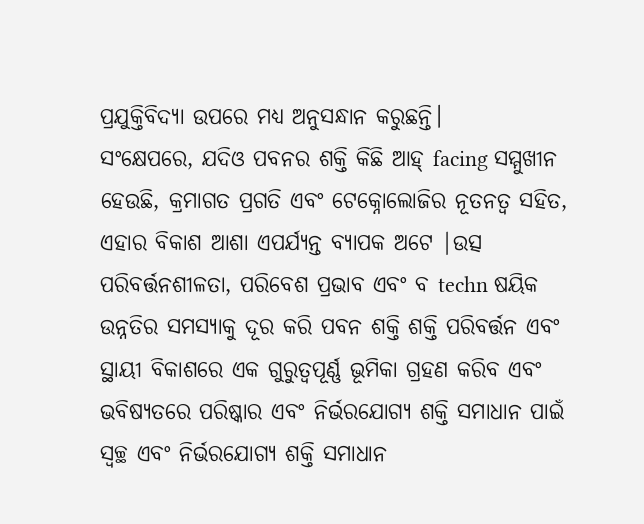ପ୍ରଯୁକ୍ତିବିଦ୍ୟା ଉପରେ ମଧ୍ୟ ଅନୁସନ୍ଧାନ କରୁଛନ୍ତି।
ସଂକ୍ଷେପରେ, ଯଦିଓ ପବନର ଶକ୍ତି କିଛି ଆହ୍ facing ସମ୍ମୁଖୀନ ହେଉଛି, କ୍ରମାଗତ ପ୍ରଗତି ଏବଂ ଟେକ୍ନୋଲୋଜିର ନୂତନତ୍ୱ ସହିତ, ଏହାର ବିକାଶ ଆଶା ଏପର୍ଯ୍ୟନ୍ତ ବ୍ୟାପକ ଅଟେ |ଉତ୍ସ ପରିବର୍ତ୍ତନଶୀଳତା, ପରିବେଶ ପ୍ରଭାବ ଏବଂ ବ techn ଷୟିକ ଉନ୍ନତିର ସମସ୍ୟାକୁ ଦୂର କରି ପବନ ଶକ୍ତି ଶକ୍ତି ପରିବର୍ତ୍ତନ ଏବଂ ସ୍ଥାୟୀ ବିକାଶରେ ଏକ ଗୁରୁତ୍ୱପୂର୍ଣ୍ଣ ଭୂମିକା ଗ୍ରହଣ କରିବ ଏବଂ ଭବିଷ୍ୟତରେ ପରିଷ୍କାର ଏବଂ ନିର୍ଭରଯୋଗ୍ୟ ଶକ୍ତି ସମାଧାନ ପାଇଁ ସ୍ୱଚ୍ଛ ଏବଂ ନିର୍ଭରଯୋଗ୍ୟ ଶକ୍ତି ସମାଧାନ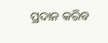ପ୍ରଦାନ କରିବ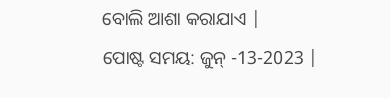ବୋଲି ଆଶା କରାଯାଏ |
ପୋଷ୍ଟ ସମୟ: ଜୁନ୍ -13-2023 |